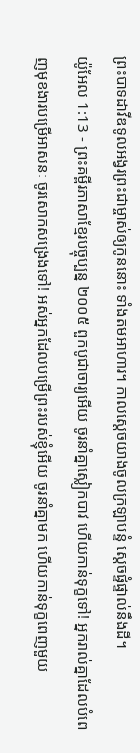ព្រះបាទដាវីឌទូលអង្វរព្រះជាម្ចាស់ឲ្យកូននោះ ទាំងតមអាហារ។ កាលស្ដេចយាងចូលក្រឡាបន្ទំ ស្ដេចផ្ទំផ្ទាល់នឹងដី។
យ៉ូអែល 1:13 - ព្រះគម្ពីរភាសាខ្មែរបច្ចុប្បន្ន ២០០៥ ពួកបូជាចារ្យអើយ ចូរនាំគ្នាស្លៀកបាវ ហើយកាន់ទុក្ខទៅ! អ្នករាល់គ្នាដែលបំពេញមុខងារបម្រើអាសនៈ ចូរសោកសង្រេងទៅ! អស់អ្នកដែលបម្រើព្រះរបស់ខ្ញុំអើយ ចូរនាំគ្នាមក ហើយកាន់ទុក្ខពេញមួយ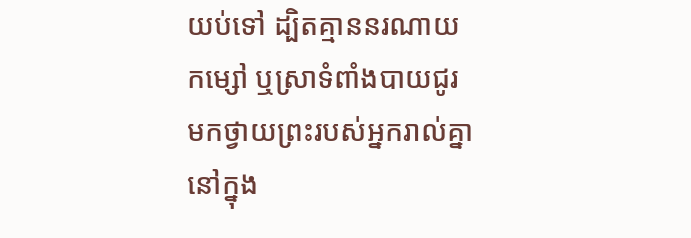យប់ទៅ ដ្បិតគ្មាននរណាយកម្សៅ ឬស្រាទំពាំងបាយជូរ មកថ្វាយព្រះរបស់អ្នករាល់គ្នា នៅក្នុង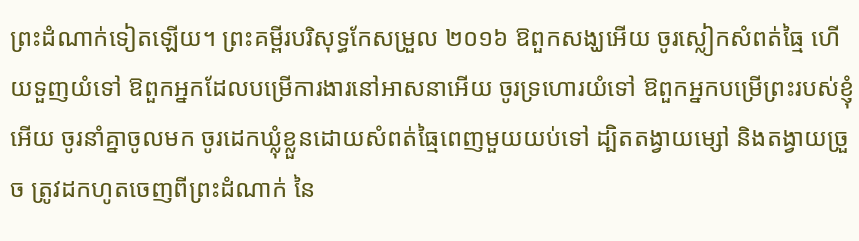ព្រះដំណាក់ទៀតឡើយ។ ព្រះគម្ពីរបរិសុទ្ធកែសម្រួល ២០១៦ ឱពួកសង្ឃអើយ ចូរស្លៀកសំពត់ធ្មៃ ហើយទួញយំទៅ ឱពួកអ្នកដែលបម្រើការងារនៅអាសនាអើយ ចូរទ្រហោរយំទៅ ឱពួកអ្នកបម្រើព្រះរបស់ខ្ញុំអើយ ចូរនាំគ្នាចូលមក ចូរដេកឃ្លុំខ្លួនដោយសំពត់ធ្មៃពេញមួយយប់ទៅ ដ្បិតតង្វាយម្សៅ និងតង្វាយច្រួច ត្រូវដកហូតចេញពីព្រះដំណាក់ នៃ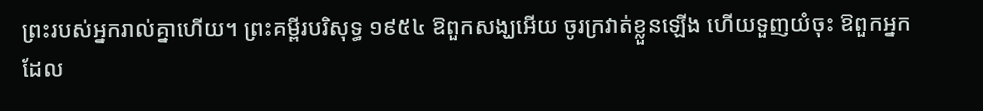ព្រះរបស់អ្នករាល់គ្នាហើយ។ ព្រះគម្ពីរបរិសុទ្ធ ១៩៥៤ ឱពួកសង្ឃអើយ ចូរក្រវាត់ខ្លួនឡើង ហើយទួញយំចុះ ឱពួកអ្នកដែល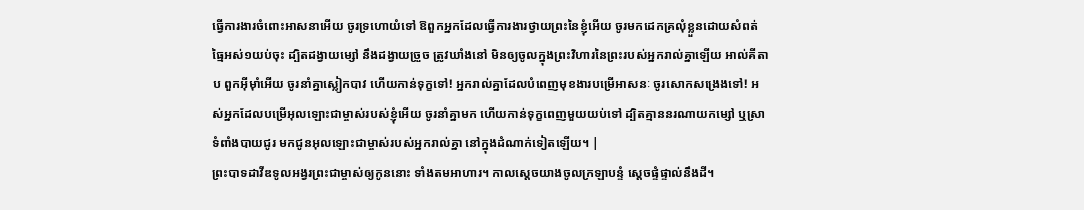ធ្វើការងារចំពោះអាសនាអើយ ចូរទ្រហោយំទៅ ឱពួកអ្នកដែលធ្វើការងារថ្វាយព្រះនៃខ្ញុំអើយ ចូរមកដេកគ្រលុំខ្លួនដោយសំពត់ធ្មៃអស់១យប់ចុះ ដ្បិតដង្វាយម្សៅ នឹងដង្វាយច្រួច ត្រូវឃាំងនៅ មិនឲ្យចូលក្នុងព្រះវិហារនៃព្រះរបស់អ្នករាល់គ្នាឡើយ អាល់គីតាប ពួកអ៊ីមុាំអើយ ចូរនាំគ្នាស្លៀកបាវ ហើយកាន់ទុក្ខទៅ! អ្នករាល់គ្នាដែលបំពេញមុខងារបម្រើអាសនៈ ចូរសោកសង្រេងទៅ! អស់អ្នកដែលបម្រើអុលឡោះជាម្ចាស់របស់ខ្ញុំអើយ ចូរនាំគ្នាមក ហើយកាន់ទុក្ខពេញមួយយប់ទៅ ដ្បិតគ្មាននរណាយកម្សៅ ឬស្រាទំពាំងបាយជូរ មកជូនអុលឡោះជាម្ចាស់របស់អ្នករាល់គ្នា នៅក្នុងដំណាក់ទៀតឡើយ។ |
ព្រះបាទដាវីឌទូលអង្វរព្រះជាម្ចាស់ឲ្យកូននោះ ទាំងតមអាហារ។ កាលស្ដេចយាងចូលក្រឡាបន្ទំ ស្ដេចផ្ទំផ្ទាល់នឹងដី។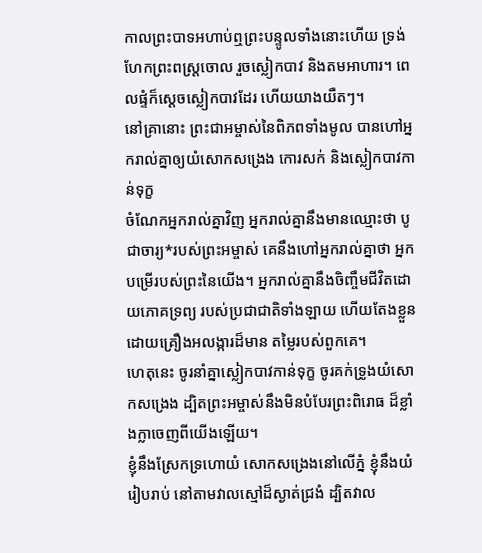កាលព្រះបាទអហាប់ឮព្រះបន្ទូលទាំងនោះហើយ ទ្រង់ហែកព្រះពស្ដ្រចោល រួចស្លៀកបាវ និងតមអាហារ។ ពេលផ្ទំក៏ស្ដេចស្លៀកបាវដែរ ហើយយាងយឺតៗ។
នៅគ្រានោះ ព្រះជាអម្ចាស់នៃពិភពទាំងមូល បានហៅអ្នករាល់គ្នាឲ្យយំសោកសង្រេង កោរសក់ និងស្លៀកបាវកាន់ទុក្ខ
ចំណែកអ្នករាល់គ្នាវិញ អ្នករាល់គ្នានឹងមានឈ្មោះថា បូជាចារ្យ*របស់ព្រះអម្ចាស់ គេនឹងហៅអ្នករាល់គ្នាថា អ្នកបម្រើរបស់ព្រះនៃយើង។ អ្នករាល់គ្នានឹងចិញ្ចឹមជីវិតដោយភោគទ្រព្យ របស់ប្រជាជាតិទាំងឡាយ ហើយតែងខ្លួនដោយគ្រឿងអលង្ការដ៏មាន តម្លៃរបស់ពួកគេ។
ហេតុនេះ ចូរនាំគ្នាស្លៀកបាវកាន់ទុក្ខ ចូរគក់ទ្រូងយំសោកសង្រេង ដ្បិតព្រះអម្ចាស់នឹងមិនបំបែរព្រះពិរោធ ដ៏ខ្លាំងក្លាចេញពីយើងឡើយ។
ខ្ញុំនឹងស្រែកទ្រហោយំ សោកសង្រេងនៅលើភ្នំ ខ្ញុំនឹងយំរៀបរាប់ នៅតាមវាលស្មៅដ៏ស្ងាត់ជ្រងំ ដ្បិតវាល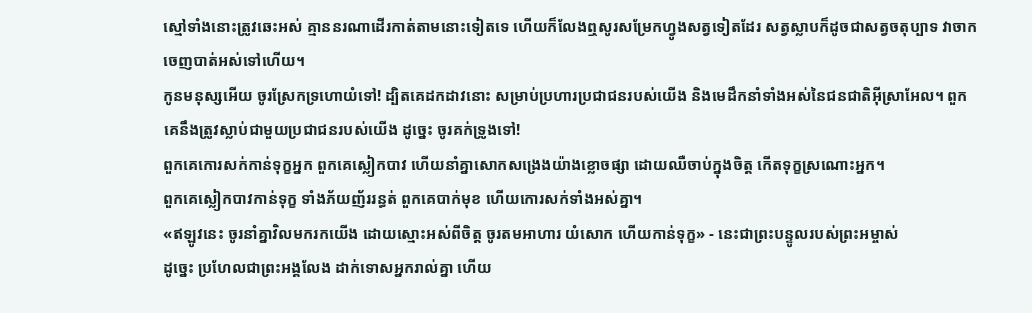ស្មៅទាំងនោះត្រូវឆេះអស់ គ្មាននរណាដើរកាត់តាមនោះទៀតទេ ហើយក៏លែងឮសូរសម្រែកហ្វូងសត្វទៀតដែរ សត្វស្លាបក៏ដូចជាសត្វចតុប្បាទ វាចាកចេញបាត់អស់ទៅហើយ។
កូនមនុស្សអើយ ចូរស្រែកទ្រហោយំទៅ! ដ្បិតគេដកដាវនោះ សម្រាប់ប្រហារប្រជាជនរបស់យើង និងមេដឹកនាំទាំងអស់នៃជនជាតិអ៊ីស្រាអែល។ ពួកគេនឹងត្រូវស្លាប់ជាមួយប្រជាជនរបស់យើង ដូច្នេះ ចូរគក់ទ្រូងទៅ!
ពួកគេកោរសក់កាន់ទុក្ខអ្នក ពួកគេស្លៀកបាវ ហើយនាំគ្នាសោកសង្រេងយ៉ាងខ្លោចផ្សា ដោយឈឺចាប់ក្នុងចិត្ត កើតទុក្ខស្រណោះអ្នក។
ពួកគេស្លៀកបាវកាន់ទុក្ខ ទាំងភ័យញ័ររន្ធត់ ពួកគេបាក់មុខ ហើយកោរសក់ទាំងអស់គ្នា។
«ឥឡូវនេះ ចូរនាំគ្នាវិលមករកយើង ដោយស្មោះអស់ពីចិត្ត ចូរតមអាហារ យំសោក ហើយកាន់ទុក្ខ» - នេះជាព្រះបន្ទូលរបស់ព្រះអម្ចាស់
ដូច្នេះ ប្រហែលជាព្រះអង្គលែង ដាក់ទោសអ្នករាល់គ្នា ហើយ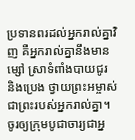ប្រទានពរដល់អ្នករាល់គ្នាវិញ គឺអ្នករាល់គ្នានឹងមានម្សៅ ស្រាទំពាំងបាយជូរ និងប្រេង ថ្វាយព្រះអម្ចាស់ ជាព្រះរបស់អ្នករាល់គ្នា។
ចូរឲ្យក្រុមបូជាចារ្យជាអ្ន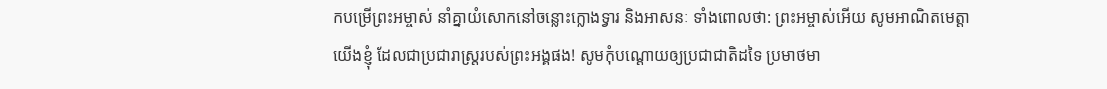កបម្រើព្រះអម្ចាស់ នាំគ្នាយំសោកនៅចន្លោះក្លោងទ្វារ និងអាសនៈ ទាំងពោលថា: ព្រះអម្ចាស់អើយ សូមអាណិតមេត្តាយើងខ្ញុំ ដែលជាប្រជារាស្ត្ររបស់ព្រះអង្គផង! សូមកុំបណ្ដោយឲ្យប្រជាជាតិដទៃ ប្រមាថមា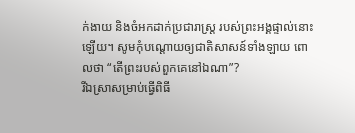ក់ងាយ និងចំអកដាក់ប្រជារាស្ត្រ របស់ព្រះអង្គផ្ទាល់នោះឡើយ។ សូមកុំបណ្ដោយឲ្យជាតិសាសន៍ទាំងឡាយ ពោលថា “តើព្រះរបស់ពួកគេនៅឯណា”?
រីឯស្រាសម្រាប់ធ្វើពិធី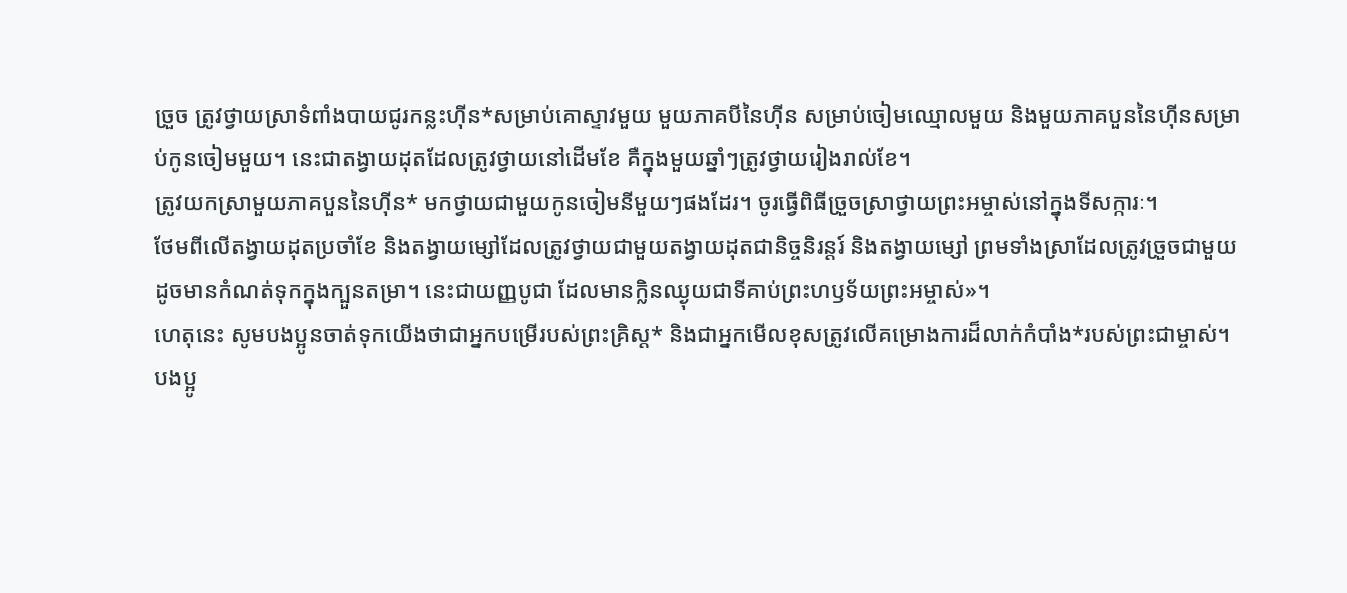ច្រួច ត្រូវថ្វាយស្រាទំពាំងបាយជូរកន្លះហ៊ីន*សម្រាប់គោស្ទាវមួយ មួយភាគបីនៃហ៊ីន សម្រាប់ចៀមឈ្មោលមួយ និងមួយភាគបួននៃហ៊ីនសម្រាប់កូនចៀមមួយ។ នេះជាតង្វាយដុតដែលត្រូវថ្វាយនៅដើមខែ គឺក្នុងមួយឆ្នាំៗត្រូវថ្វាយរៀងរាល់ខែ។
ត្រូវយកស្រាមួយភាគបួននៃហ៊ីន* មកថ្វាយជាមួយកូនចៀមនីមួយៗផងដែរ។ ចូរធ្វើពិធីច្រួចស្រាថ្វាយព្រះអម្ចាស់នៅក្នុងទីសក្ការៈ។
ថែមពីលើតង្វាយដុតប្រចាំខែ និងតង្វាយម្សៅដែលត្រូវថ្វាយជាមួយតង្វាយដុតជានិច្ចនិរន្តរ៍ និងតង្វាយម្សៅ ព្រមទាំងស្រាដែលត្រូវច្រួចជាមួយ ដូចមានកំណត់ទុកក្នុងក្បួនតម្រា។ នេះជាយញ្ញបូជា ដែលមានក្លិនឈ្ងុយជាទីគាប់ព្រះហឫទ័យព្រះអម្ចាស់»។
ហេតុនេះ សូមបងប្អូនចាត់ទុកយើងថាជាអ្នកបម្រើរបស់ព្រះគ្រិស្ត* និងជាអ្នកមើលខុសត្រូវលើគម្រោងការដ៏លាក់កំបាំង*របស់ព្រះជាម្ចាស់។
បងប្អូ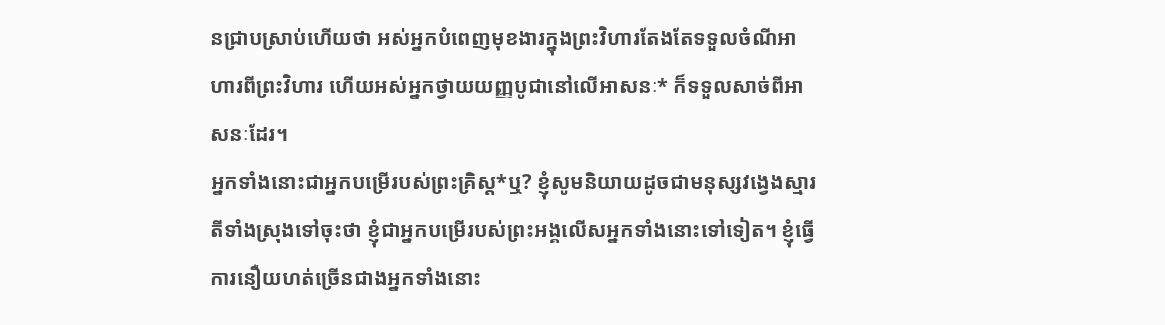នជ្រាបស្រាប់ហើយថា អស់អ្នកបំពេញមុខងារក្នុងព្រះវិហារតែងតែទទួលចំណីអាហារពីព្រះវិហារ ហើយអស់អ្នកថ្វាយយញ្ញបូជានៅលើអាសនៈ* ក៏ទទួលសាច់ពីអាសនៈដែរ។
អ្នកទាំងនោះជាអ្នកបម្រើរបស់ព្រះគ្រិស្ត*ឬ? ខ្ញុំសូមនិយាយដូចជាមនុស្សវង្វេងស្មារតីទាំងស្រុងទៅចុះថា ខ្ញុំជាអ្នកបម្រើរបស់ព្រះអង្គលើសអ្នកទាំងនោះទៅទៀត។ ខ្ញុំធ្វើការនឿយហត់ច្រើនជាងអ្នកទាំងនោះ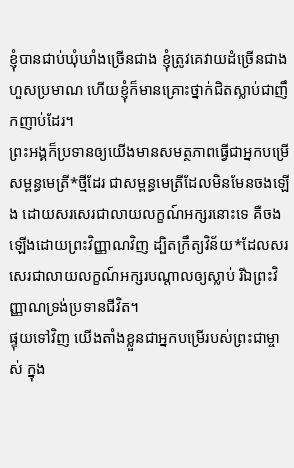ខ្ញុំបានជាប់ឃុំឃាំងច្រើនជាង ខ្ញុំត្រូវគេវាយដំច្រើនជាងហួសប្រមាណ ហើយខ្ញុំក៏មានគ្រោះថ្នាក់ជិតស្លាប់ជាញឹកញាប់ដែរ។
ព្រះអង្គក៏ប្រទានឲ្យយើងមានសមត្ថភាពធ្វើជាអ្នកបម្រើសម្ពន្ធមេត្រី*ថ្មីដែរ ជាសម្ពន្ធមេត្រីដែលមិនមែនចងឡើង ដោយសរសេរជាលាយលក្ខណ៍អក្សរនោះទេ គឺចងឡើងដោយព្រះវិញ្ញាណវិញ ដ្បិតក្រឹត្យវិន័យ*ដែលសរសេរជាលាយលក្ខណ៍អក្សរបណ្ដាលឲ្យស្លាប់ រីឯព្រះវិញ្ញាណទ្រង់ប្រទានជីវិត។
ផ្ទុយទៅវិញ យើងតាំងខ្លួនជាអ្នកបម្រើរបស់ព្រះជាម្ចាស់ ក្នុង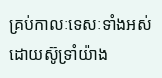គ្រប់កាលៈទេសៈទាំងអស់ ដោយស៊ូទ្រាំយ៉ាង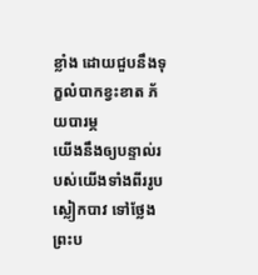ខ្លាំង ដោយជួបនឹងទុក្ខលំបាកខ្វះខាត ភ័យបារម្ភ
យើងនឹងឲ្យបន្ទាល់របស់យើងទាំងពីររូបស្លៀកបាវ ទៅថ្លែងព្រះប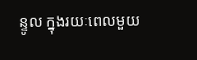ន្ទូល ក្នុងរយៈពេលមួយ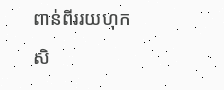ពាន់ពីររយហុកសិ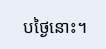បថ្ងៃនោះ។